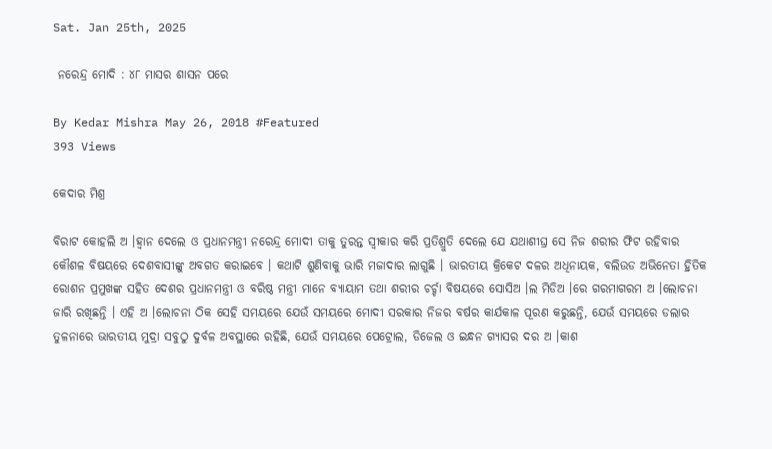Sat. Jan 25th, 2025

 ନରେନ୍ଦ୍ର ମୋଦି : ୪୮ ମାସର ଶାସନ ପରେ

By Kedar Mishra May 26, 2018 #Featured
393 Views

କେଦାର ମିଶ୍ର

ବିରାଟ କୋହଲି ଅ ।ହ୍ୱାନ ଦେଲେ ଓ ପ୍ରଧାନମନ୍ତ୍ରୀ ନରେନ୍ଦ୍ର ମୋଦୀ ତାକୁ ତୁରନ୍ତ ସ୍ୱୀକାର କରି ପ୍ରତିଶ୍ରୁତି ଦେଲେ ଯେ ଯଥାଶୀଘ୍ର ସେ ନିଜ ଶରୀର ଫିଟ ରହିବାର କୌଶଳ ବିଷୟରେ ଦେଶବାସୀଙ୍କୁ ଅବଗତ କରାଇବେ । କଥାଟି ଶୁଣିବାକୁ ଭାରି ମଜାଦାର ଲାଗୁଛି । ଭାରତୀୟ କ୍ରିକେଟ ଦଳର ଅଧିନାୟକ, ବଲିଉଡ ଅଭିନେତା ହ୍ରିତିକ ରୋଶନ ପ୍ରମୁଖଙ୍କ ସହିତ ଦେଶର ପ୍ରଧାନମନ୍ତ୍ରୀ ଓ ବରିଷ୍ଠ ମନ୍ତ୍ରୀ ମାନେ ବ୍ୟାୟାମ ତଥା ଶରୀର ଚର୍ଚ୍ଚା ବିଷୟରେ ସୋସିଅ ।ଲ ମିଡିଅ ।ରେ ଗରମାଗରମ ଅ ।ଲୋଚନା ଜାରି ରଖିଛନ୍ତି । ଏହି ଅ ।ଲୋଚନା ଠିକ ସେହି ସମୟରେ ଯେଉଁ ସମୟରେ ମୋଦୀ ସରକାର ନିଜର ବର୍ଷର କାର୍ଯକାଳ ପୂରଣ କରୁଛନ୍ତି, ଯେଉଁ ସମୟରେ ଡଲାର ତୁଳନାରେ ଭାରତୀୟ ମୁଦ୍ରା ସବୁଠୁ ଦୁର୍ବଳ ଅବସ୍ଥାରେ ରହିଛି, ଯେଉଁ ସମୟରେ ପେଟ୍ରୋଲ, ଡିଜେଲ ଓ ଇନ୍ଧନ ଗ୍ୟାସର ଦର ଅ ।କାଶ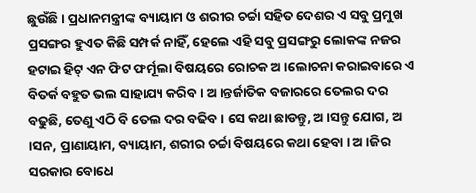ଛୁଉଁଛି । ପ୍ରଧାନମନ୍ତ୍ରୀଙ୍କ ବ୍ୟାୟାମ ଓ ଶରୀର ଚର୍ଚ୍ଚା ସହିତ ଦେଶର ଏ ସବୁ ପ୍ରମୁଖ ପ୍ରସଙ୍ଗର ହୁଏତ କିଛି ସମ୍ପର୍କ ନାହିଁ, ହେଲେ ଏହି ସବୁ ପ୍ରସଙ୍ଗରୁ ଲୋକଙ୍କ ନଜର ହଟାଇ ହିଟ୍ ଏନ ଫିଟ ଫର୍ମୂଲା ବିଷୟରେ ରୋଚକ ଅ ।ଲୋଚନା କରାଇବାରେ ଏ ବିତର୍କ ବହୁତ ଭଲ ସାହାଯ୍ୟ କରିବ । ଅ ।ନ୍ତର୍ଜାତିକ ବଜାରରେ ତେଲର ଦର ବଢୁଛି, ତେଣୁ ଏଠି ବି ତେଲ ଦର ବଢିବ । ସେ କଥା ଛାଡନ୍ତୁ, ଅ ।ସନ୍ତୁ ଯୋଗ, ଅ ।ସନ, ପ୍ରାଣାୟାମ, ବ୍ୟାୟାମ, ଶରୀର ଚର୍ଚ୍ଚା ବିଷୟରେ କଥା ହେବା । ଅ ।ଜିର ସରକାର ବୋଧେ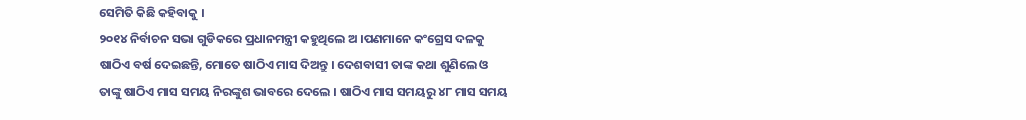ସେମିତି କିଛି କହିବାକୁ ।
୨୦୧୪ ନିର୍ବାଚନ ସଭା ଗୁଡିକରେ ପ୍ରଧାନମନ୍ତ୍ରୀ କହୁଥିଲେ ଅ ।ପଣମାନେ କଂଗ୍ରେସ ଦଳକୁ ଷାଠିଏ ବର୍ଷ ଦେଇଛନ୍ତି, ମୋତେ ଷାଠିଏ ମାସ ଦିଅନ୍ତୁ । ଦେଶବାସୀ ତାଙ୍କ କଥା ଶୁଣିଲେ ଓ ତାଙ୍କୁ ଷାଠିଏ ମାସ ସମୟ ନିରଙ୍କୁଶ ଭାବରେ ଦେଲେ । ଷାଠିଏ ମାସ ସମୟରୁ ୪୮ ମାସ ସମୟ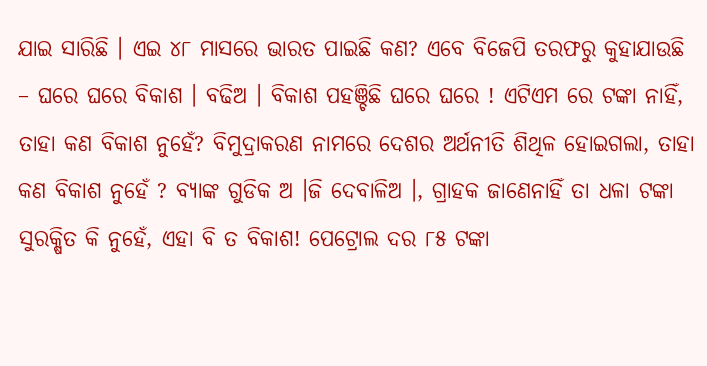ଯାଇ ସାରିଛି । ଏଇ ୪୮ ମାସରେ ଭାରତ ପାଇଛି କଣ? ଏବେ ବିଜେପି ତରଫରୁ କୁହାଯାଉଛି – ଘରେ ଘରେ ବିକାଶ । ବଢିଅ । ବିକାଶ ପହଞ୍ଚିଛି ଘରେ ଘରେ ! ଏଟିଏମ ରେ ଟଙ୍କା ନାହିଁ, ତାହା କଣ ବିକାଶ ନୁହେଁ? ବିମୁଦ୍ରାକରଣ ନାମରେ ଦେଶର ଅର୍ଥନୀତି ଶିଥିଳ ହୋଇଗଲା, ତାହା କଣ ବିକାଶ ନୁହେଁ ? ବ୍ୟାଙ୍କ ଗୁଡିକ ଅ ।ଜି ଦେବାଳିଅ ।, ଗ୍ରାହକ ଜାଣେନାହିଁ ତା ଧଳା ଟଙ୍କା ସୁରକ୍ଷିତ କି ନୁହେଁ, ଏହା ବି ତ ବିକାଶ! ପେଟ୍ରୋଲ ଦର ୮୫ ଟଙ୍କା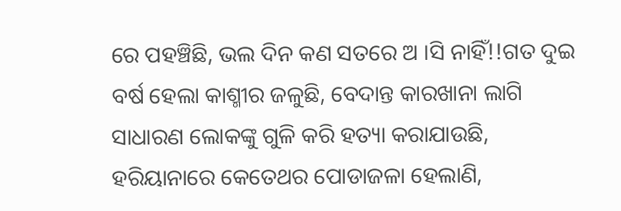ରେ ପହଞ୍ଚିଛି, ଭଲ ଦିନ କଣ ସତରେ ଅ ।ସି ନାହିଁ!!ଗତ ଦୁଇ ବର୍ଷ ହେଲା କାଶ୍ମୀର ଜଳୁଛି, ବେଦାନ୍ତ କାରଖାନା ଲାଗି ସାଧାରଣ ଲୋକଙ୍କୁ ଗୁଳି କରି ହତ୍ୟା କରାଯାଉଛି, ହରିୟାନାରେ କେତେଥର ପୋଡାଜଳା ହେଲାଣି,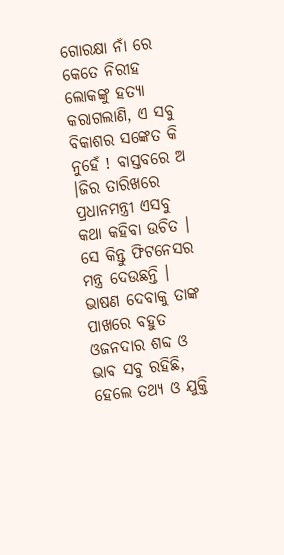ଗୋରକ୍ଷା ନାଁ ରେ କେତେ ନିରୀହ ଲୋକଙ୍କୁ ହତ୍ୟା କରାଗଲାଣି, ଏ ସବୁ ବିକାଶର ସଙ୍କେତ କି ନୁହେଁ ! ବାସ୍ତବରେ ଅ ।ଜିର ତାରିଖରେ ପ୍ରଧାନମନ୍ତ୍ରୀ ଏସବୁ କଥା କହିବା ଉଚିତ । ସେ କିନ୍ତୁ ଫିଟନେସର ମନ୍ତ୍ର ଦେଉଛନ୍ତି । ଭାଷଣ ଦେବାକୁ ତାଙ୍କ ପାଖରେ ବହୁତ ଓଜନଦାର ଶବ୍ଦ ଓ ଭାବ ସବୁ ରହିଛି, ହେଲେ ତଥ୍ୟ ଓ ଯୁକ୍ତି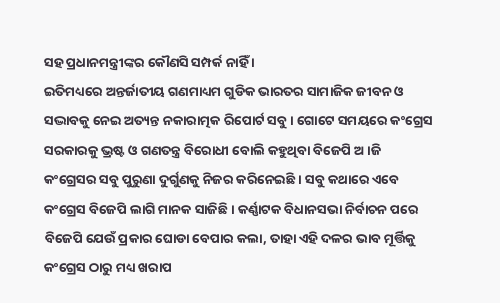ସହ ପ୍ରଧାନମନ୍ତ୍ରୀଙ୍କର କୌଣସି ସମ୍ପର୍କ ନାହିଁ ।
ଇତିମଧ୍ୟରେ ଅନ୍ତର୍ଜାତୀୟ ଗଣମାଧ୍ୟମ ଗୁଡିକ ଭାରତର ସାମାଜିକ ଜୀବନ ଓ ସଦ୍ଭାବକୁ ନେଇ ଅତ୍ୟନ୍ତ ନକାରାତ୍ମକ ରିପୋର୍ଟ ସବୁ । ଗୋଟେ ସମୟରେ କଂଗ୍ରେସ ସରକାରକୁ ଭ୍ରଷ୍ଟ ଓ ଗଣତନ୍ତ୍ର ବିରୋଧୀ ବୋଲି କହୁଥିବା ବିଜେପି ଅ ।ଜି କଂଗ୍ରେସର ସବୁ ପୁରୁଣା ଦୁର୍ଗୁଣକୁ ନିଜର କରିନେଇଛି । ସବୁ କଥାରେ ଏବେ କଂଗ୍ରେସ ବିଜେପି ଲାଗି ମାନକ ସାଜିଛି । କର୍ଣ୍ଣାଟକ ବିଧାନସଭା ନିର୍ବାଚନ ପରେ ବିଜେପି ଯେଉଁ ପ୍ରକାର ଘୋଡା ବେପାର କଲା, ତାହା ଏହି ଦଳର ଭାବ ମୂର୍ତ୍ତିକୁ କଂଗ୍ରେସ ଠାରୁ ମଧ୍ୟ ଖରାପ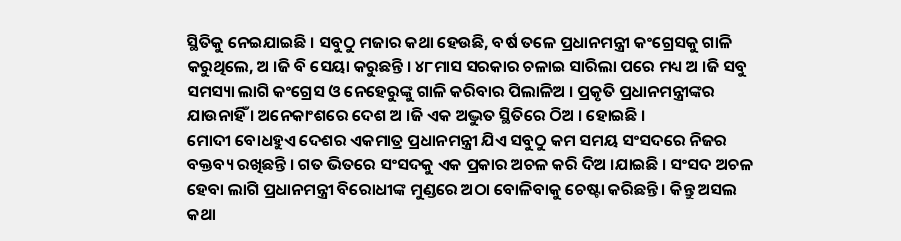ସ୍ଥିତିକୁ ନେଇଯାଇଛି । ସବୁଠୁ ମଜାର କଥା ହେଉଛି, ବର୍ଷ ତଳେ ପ୍ରଧାନମନ୍ତ୍ରୀ କଂଗ୍ରେସକୁ ଗାଳି କରୁଥିଲେ, ଅ ।ଜି ବି ସେୟା କରୁଛନ୍ତି । ୪୮ମାସ ସରକାର ଚଳାଇ ସାରିଲା ପରେ ମଧ୍ୟ ଅ ।ଜି ସବୁ ସମସ୍ୟା ଲାଗି କଂଗ୍ରେସ ଓ ନେହେରୁଙ୍କୁ ଗାଳି କରିବାର ପିଲାଳିଅ । ପ୍ରକୃତି ପ୍ରଧାନମନ୍ତ୍ରୀଙ୍କର ଯାଉନାହିଁ । ଅନେକାଂଶରେ ଦେଶ ଅ ।ଜି ଏକ ଅଦ୍ଭୁତ ସ୍ଥିତିରେ ଠିଅ । ହୋଇଛି ।
ମୋଦୀ ବୋଧହୁଏ ଦେଶର ଏକମାତ୍ର ପ୍ରଧାନମନ୍ତ୍ରୀ ଯିଏ ସବୁଠୁ କମ ସମୟ ସଂସଦରେ ନିଜର ବକ୍ତବ୍ୟ ରଖିଛନ୍ତି । ଗତ ଭିତରେ ସଂସଦକୁ ଏକ ପ୍ରକାର ଅଚଳ କରି ଦିଅ ।ଯାଇଛି । ସଂସଦ ଅଚଳ ହେବା ଲାଗି ପ୍ରଧାନମନ୍ତ୍ରୀ ବିରୋଧୀଙ୍କ ମୁଣ୍ଡରେ ଅଠା ବୋଳିବାକୁ ଚେଷ୍ଟା କରିଛନ୍ତି । କିନ୍ତୁ ଅସଲ କଥା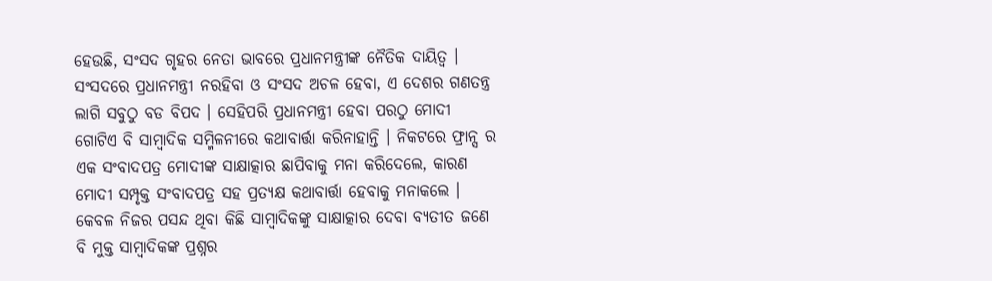ହେଉଛି, ସଂସଦ ଗୃହର ନେତା ଭାବରେ ପ୍ରଧାନମନ୍ତ୍ରୀଙ୍କ ନୈତିକ ଦାୟିତ୍ୱ । ସଂସଦରେ ପ୍ରଧାନମନ୍ତ୍ରୀ ନରହିବା ଓ ସଂସଦ ଅଚଳ ହେବା, ଏ ଦେଶର ଗଣତନ୍ତ୍ର ଲାଗି ସବୁଠୁ ବଡ ବିପଦ । ସେହିପରି ପ୍ରଧାନମନ୍ତ୍ରୀ ହେବା ପରଠୁ ମୋଦୀ ଗୋଟିଏ ବି ସାମ୍ବାଦିକ ସମ୍ମିଳନୀରେ କଥାବାର୍ତ୍ତା କରିନାହାନ୍ତି । ନିକଟରେ ଫ୍ରାନ୍ସ ର ଏକ ସଂବାଦପତ୍ର ମୋଦୀଙ୍କ ସାକ୍ଷାତ୍କାର ଛାପିବାକୁ ମନା କରିଦେଲେ, କାରଣ ମୋଦୀ ସମ୍ପୃକ୍ତ ସଂବାଦପତ୍ର ସହ ପ୍ରତ୍ୟକ୍ଷ କଥାବାର୍ତ୍ତା ହେବାକୁ ମନାକଲେ । କେବଳ ନିଜର ପସନ୍ଦ ଥିବା କିଛି ସାମ୍ବାଦିକଙ୍କୁ ସାକ୍ଷାତ୍କାର ଦେବା ବ୍ୟତୀତ ଜଣେ ବି ମୁକ୍ତ ସାମ୍ବାଦିକଙ୍କ ପ୍ରଶ୍ନର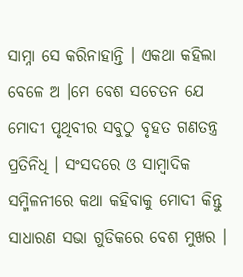ସାମ୍ନା ସେ କରିନାହାନ୍ତି । ଏକଥା କହିଲା ବେଳେ ଅ ।ମେ ବେଶ ସଚେତନ ଯେ ମୋଦୀ ପୃଥିବୀର ସବୁଠୁ ବୃହତ ଗଣତନ୍ତ୍ର ପ୍ରତିନିଧି । ସଂସଦରେ ଓ ସାମ୍ବାଦିକ ସମ୍ମିଳନୀରେ କଥା କହିବାକୁ ମୋଦୀ କିନ୍ତୁ ସାଧାରଣ ସଭା ଗୁଡିକରେ ବେଶ ମୁଖର ।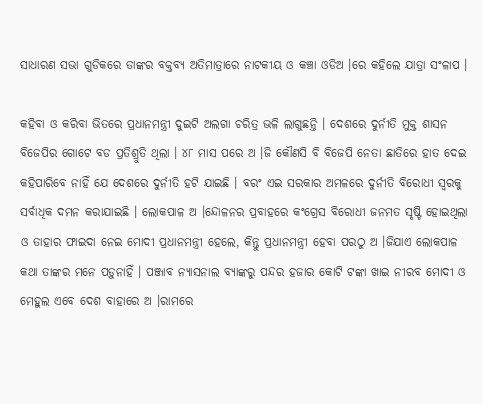ସାଧାରଣ ସଭା ଗୁଡିକରେ ତାଙ୍କର ବକ୍ତବ୍ୟ ଅତିମାତ୍ରାରେ ନାଟକୀୟ ଓ କଞ୍ଚା ଓଡିଅ ।ରେ କହିଲେ ଯାତ୍ରା ସଂଳାପ ।

କହିବା ଓ କରିବା ଭିତରେ ପ୍ରଧାନମନ୍ତ୍ରୀ ଦୁଇଟି ଅଲଗା ଚରିତ୍ର ଭଳି ଲାଗୁଛନ୍ତି । ଦେଶରେ ଦୁର୍ନୀତି ମୁକ୍ତ ଶାସନ ବିଜେପିର ଗୋଟେ ବଡ ପ୍ରତିଶ୍ରୁତି ଥିଲା । ୪୮ ମାସ ପରେ ଅ ।ଜି କୌଣସି ବି ବିଜେପି ନେତା ଛାତିରେ ହାତ ଦେଇ କହିପାରିବେ ନାହିଁ ଯେ ଦେଶରେ ଦୁର୍ନୀତି ହଟି ଯାଇଛି । ବରଂ ଏଇ ସରକାର ଅମଳରେ ଦୁର୍ନୀତି ବିରୋଧୀ ସ୍ୱରକୁ ସର୍ବାଧିକ ଦମନ କରାଯାଇଛି । ଲୋକପାଳ ଅ ।ନ୍ଦୋଳନର ପ୍ରବାହରେ କଂଗ୍ରେସ ବିରୋଧୀ ଜନମତ ସୃଷ୍ଟି ହୋଇଥିଲା ଓ ତାହାର ଫାଇଦା ନେଇ ମୋଦୀ ପ୍ରଧାନମନ୍ତ୍ରୀ ହେଲେ, କିନ୍ତୁ ପ୍ରଧାନମନ୍ତ୍ରୀ ହେବା ପରଠୁ ଅ ।ଜିଯାଏ ଲୋକପାଳ କଥା ତାଙ୍କର ମନେ ପଡ଼ୁନାହିଁ । ପଞ୍ଜାବ ନ୍ୟାସନାଲ ବ୍ୟାଙ୍କରୁ ପନ୍ଦର ହଜାର କୋଟି ଟଙ୍କା ଖାଇ ନୀରବ ମୋଦୀ ଓ ମେହୁଲ ଏବେ ଦେଶ ବାହାରେ ଅ ।ରାମରେ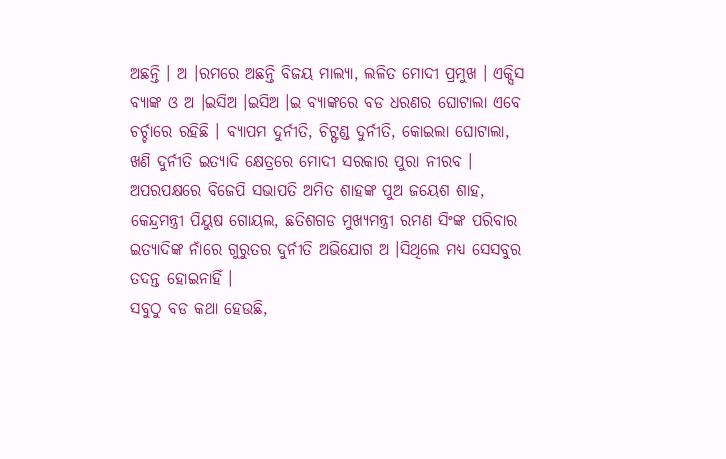ଅଛନ୍ତି । ଅ ।ରମରେ ଅଛନ୍ତି ବିଜୟ ମାଲ୍ୟା, ଲଳିତ ମୋଦୀ ପ୍ରମୁଖ । ଏକ୍ସିସ ବ୍ୟାଙ୍କ ଓ ଅ ।ଇସିଅ ।ଇସିଅ ।ଇ ବ୍ୟାଙ୍କରେ ବଡ ଧରଣର ଘୋଟାଲା ଏବେ ଚର୍ଚ୍ଚାରେ ରହିଛି । ବ୍ୟାପମ ଦୁର୍ନୀତି, ଚିଟ୍ଫଣ୍ଡ ଦୁର୍ନୀତି, କୋଇଲା ଘୋଟାଲା, ଖଣି ଦୁର୍ନୀତି ଇତ୍ୟାଦି କ୍ଷେତ୍ରରେ ମୋଦୀ ସରକାର ପୁରା ନୀରବ । ଅପରପକ୍ଷରେ ବିଜେପି ସଭାପତି ଅମିତ ଶାହଙ୍କ ପୁଅ ଜୟେଶ ଶାହ, କେନ୍ଦ୍ରମନ୍ତ୍ରୀ ପିୟୁଷ ଗୋୟଲ, ଛତିଶଗଡ ମୁଖ୍ୟମନ୍ତ୍ରୀ ରମଣ ସିଂଙ୍କ ପରିବାର ଇତ୍ୟାଦିଙ୍କ ନାଁରେ ଗୁରୁତର ଦୁର୍ନୀତି ଅଭିଯୋଗ ଅ ।ସିଥିଲେ ମଧ୍ୟ ସେସବୁର ତଦନ୍ତ ହୋଇନାହିଁ ।
ସବୁଠୁ ବଡ କଥା ହେଉଛି,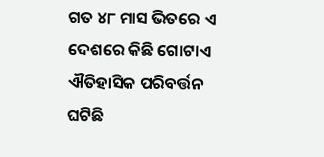ଗତ ୪୮ ମାସ ଭିତରେ ଏ ଦେଶରେ କିଛି ଗୋଟାଏ ଐତିହାସିକ ପରିବର୍ତ୍ତନ ଘଟିଛି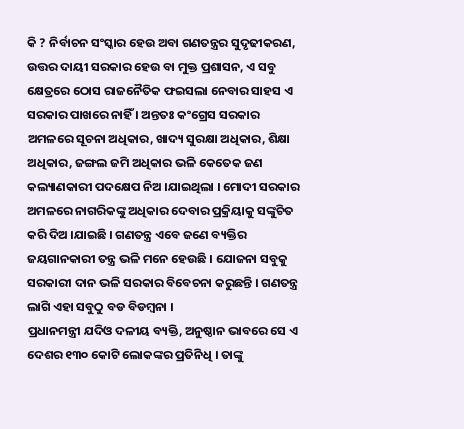କି ? ନିର୍ବାଚନ ସଂସ୍କାର ହେଉ ଅବା ଗଣତନ୍ତ୍ରର ସୁଦୃଢୀକରଣ, ଉତ୍ତର ଦାୟୀ ସରକାର ହେଉ ବା ମୁକ୍ତ ପ୍ରଶାସନ, ଏ ସବୁ କ୍ଷେତ୍ରରେ ଠୋସ ରାଜନୈତିକ ଫଇସଲା ନେବାର ସାହସ ଏ ସରକାର ପାଖରେ ନାହିଁ । ଅନ୍ତତଃ କଂଗ୍ରେସ ସରକାର ଅମଳରେ ସୂଚନା ଅଧିକାର, ଖାଦ୍ୟ ସୁରକ୍ଷା ଅଧିକାର, ଶିକ୍ଷା ଅଧିକାର, ଜଙ୍ଗଲ ଜମି ଅଧିକାର ଭଳି କେତେକ ଜଣ କଲ୍ୟାଣକାରୀ ପଦକ୍ଷେପ ନିଅ ।ଯାଇଥିଲା । ମୋଦୀ ସରକାର ଅମଳରେ ନାଗରିକଙ୍କୁ ଅଧିକାର ଦେବାର ପ୍ରକ୍ରିୟାକୁ ସଙ୍କୁଚିତ କରି ଦିଅ ।ଯାଇଛି । ଗଣତନ୍ତ୍ର ଏବେ ଜଣେ ବ୍ୟକ୍ତିର ଜୟଗାନକାରୀ ତନ୍ତ୍ର ଭଳି ମନେ ହେଉଛି । ଯୋଜନା ସବୁକୁ ସରକାରୀ ଦାନ ଭଳି ସରକାର ବିବେଚନା କରୁଛନ୍ତି । ଗଣତନ୍ତ୍ର ଲାଗି ଏହା ସବୁଠୁ ବଡ ବିଡମ୍ବନା ।
ପ୍ରଧାନମନ୍ତ୍ରୀ ଯଦିଓ ଦଳୀୟ ବ୍ୟକ୍ତି, ଅନୁଷ୍ଠାନ ଭାବରେ ସେ ଏ ଦେଶର ୧୩୦ କୋଟି ଲୋକଙ୍କର ପ୍ରତିନିଧି । ତାଙ୍କୁ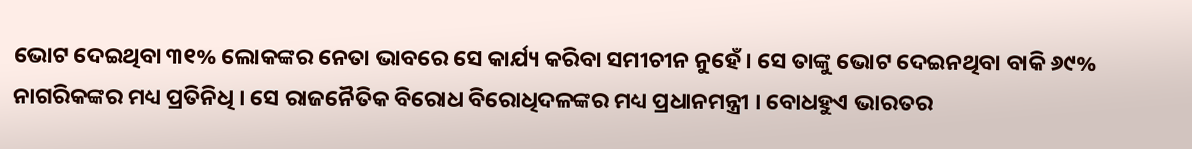ଭୋଟ ଦେଇଥିବା ୩୧% ଲୋକଙ୍କର ନେତା ଭାବରେ ସେ କାର୍ଯ୍ୟ କରିବା ସମୀଚୀନ ନୁହେଁ । ସେ ତାଙ୍କୁ ଭୋଟ ଦେଇନଥିବା ବାକି ୬୯% ନାଗରିକଙ୍କର ମଧ୍ୟ ପ୍ରତିନିଧି । ସେ ରାଜନୈତିକ ବିରୋଧ ବିରୋଧିଦଳଙ୍କର ମଧ୍ୟ ପ୍ରଧାନମନ୍ତ୍ରୀ । ବୋଧହୁଏ ଭାରତର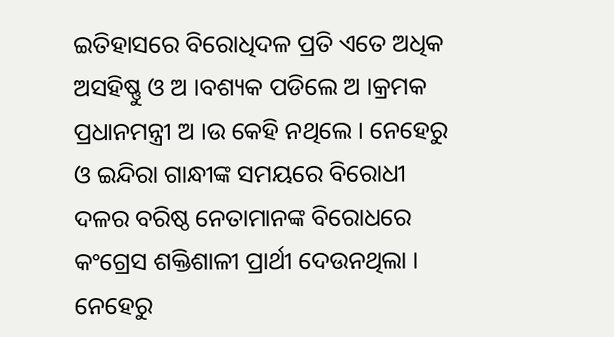ଇତିହାସରେ ବିରୋଧିଦଳ ପ୍ରତି ଏତେ ଅଧିକ ଅସହିଷ୍ଣୁ ଓ ଅ ।ବଶ୍ୟକ ପଡିଲେ ଅ ।କ୍ରମକ ପ୍ରଧାନମନ୍ତ୍ରୀ ଅ ।ଉ କେହି ନଥିଲେ । ନେହେରୁ ଓ ଇନ୍ଦିରା ଗାନ୍ଧୀଙ୍କ ସମୟରେ ବିରୋଧୀ ଦଳର ବରିଷ୍ଠ ନେତାମାନଙ୍କ ବିରୋଧରେ କଂଗ୍ରେସ ଶକ୍ତିଶାଳୀ ପ୍ରାର୍ଥୀ ଦେଉନଥିଲା । ନେହେରୁ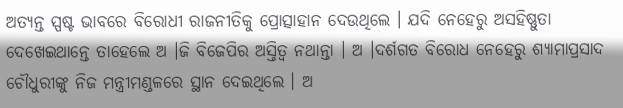ଅତ୍ୟନ୍ତ ସ୍ପଷ୍ଟ ଭାବରେ ବିରୋଧୀ ରାଜନୀତିକୁ ପ୍ରୋତ୍ସାହାନ ଦେଉଥିଲେ । ଯଦି ନେହେରୁ ଅସହିଷ୍ଣୁତା ଦେଖେଇଥାନ୍ତେ ତାହେଲେ ଅ ।ଜି ବିଜେପିର ଅସ୍ତିତ୍ୱ ନଥାନ୍ତା । ଅ ।ଦର୍ଶଗତ ବିରୋଧ ନେହେରୁ ଶ୍ୟାମାପ୍ରସାଦ ଚୌଧୁରୀଙ୍କୁ ନିଜ ମନ୍ତ୍ରୀମଣ୍ଡଳରେ ସ୍ଥାନ ଦେଇଥିଲେ । ଅ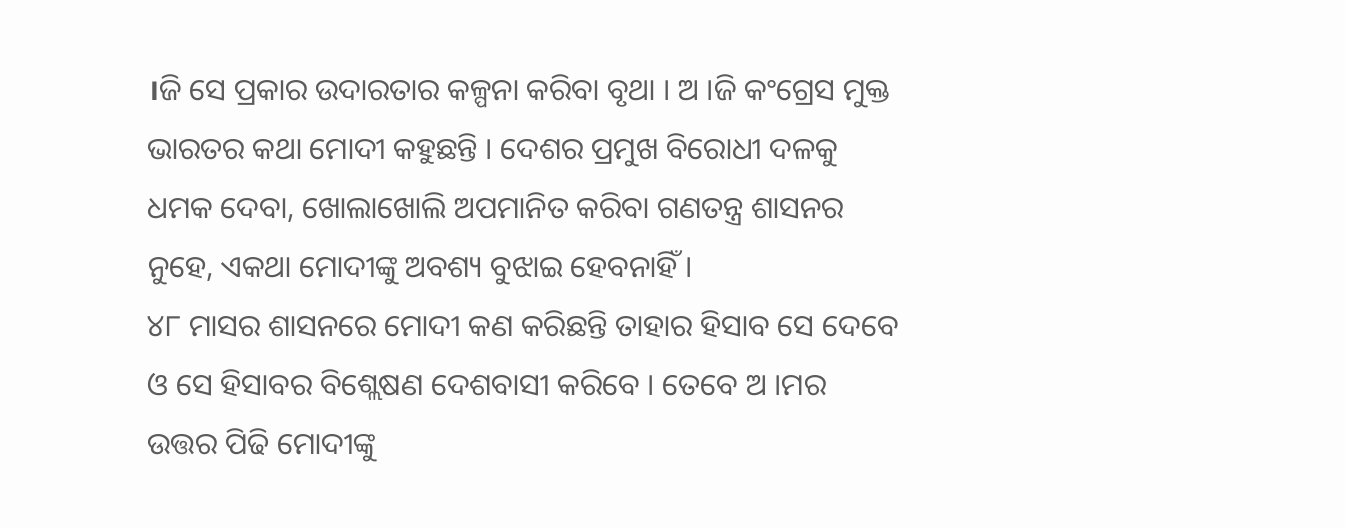।ଜି ସେ ପ୍ରକାର ଉଦାରତାର କଳ୍ପନା କରିବା ବୃଥା । ଅ ।ଜି କଂଗ୍ରେସ ମୁକ୍ତ ଭାରତର କଥା ମୋଦୀ କହୁଛନ୍ତି । ଦେଶର ପ୍ରମୁଖ ବିରୋଧୀ ଦଳକୁ ଧମକ ଦେବା, ଖୋଲାଖୋଲି ଅପମାନିତ କରିବା ଗଣତନ୍ତ୍ର ଶାସନର ନୁହେ, ଏକଥା ମୋଦୀଙ୍କୁ ଅବଶ୍ୟ ବୁଝାଇ ହେବନାହିଁ ।
୪୮ ମାସର ଶାସନରେ ମୋଦୀ କଣ କରିଛନ୍ତି ତାହାର ହିସାବ ସେ ଦେବେ ଓ ସେ ହିସାବର ବିଶ୍ଲେଷଣ ଦେଶବାସୀ କରିବେ । ତେବେ ଅ ।ମର ଉତ୍ତର ପିଢି ମୋଦୀଙ୍କୁ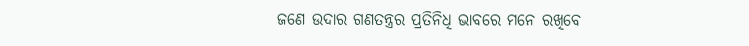ଜଣେ ଉଦାର ଗଣତନ୍ତ୍ରର ପ୍ରତିନିଧି ଭାବରେ ମନେ ରଖିବେ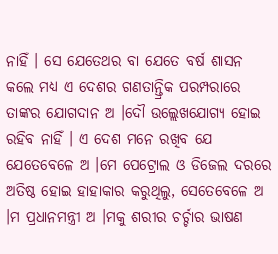ନାହିଁ । ସେ ଯେତେଥର ବା ଯେତେ ବର୍ଷ ଶାସନ କଲେ ମଧ୍ୟ ଏ ଦେଶର ଗଣତାନ୍ତ୍ରିକ ପରମ୍ପରାରେ ତାଙ୍କର ଯୋଗଦାନ ଅ ।ଦୌ ଉଲ୍ଲେଖଯୋଗ୍ୟ ହୋଇ ରହିବ ନାହିଁ । ଏ ଦେଶ ମନେ ରଖିବ ଯେ ଯେତେବେଳେ ଅ ।ମେ ପେଟ୍ରୋଲ ଓ ଡିଜେଲ ଦରରେ ଅତିଷ୍ଠ ହୋଇ ହାହାକାର କରୁଥିଲୁ, ସେତେବେଳେ ଅ ।ମ ପ୍ରଧାନମନ୍ତ୍ରୀ ଅ ।ମକୁ ଶରୀର ଚର୍ଚ୍ଚାର ଭାଷଣ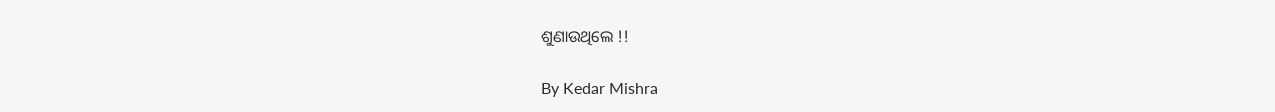ଶୁଣାଉଥିଲେ !!

By Kedar Mishra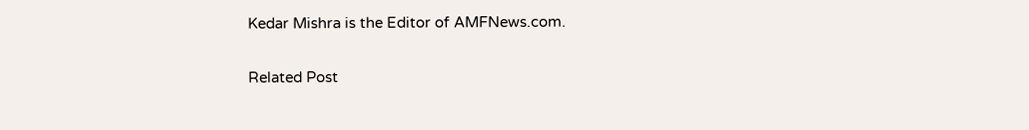Kedar Mishra is the Editor of AMFNews.com.

Related Post